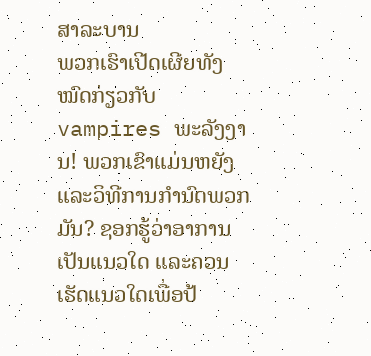ສາລະບານ
ພວກເຮົາເປີດເຜີຍທັງໝົດກ່ຽວກັບ vampires ພະລັງງານ! ພວກເຂົາແມ່ນຫຍັງແລະວິທີການກໍານົດພວກມັນ? ຊອກຮູ້ວ່າອາການເປັນແນວໃດ ແລະຄວນເຮັດແນວໃດເພື່ອປ້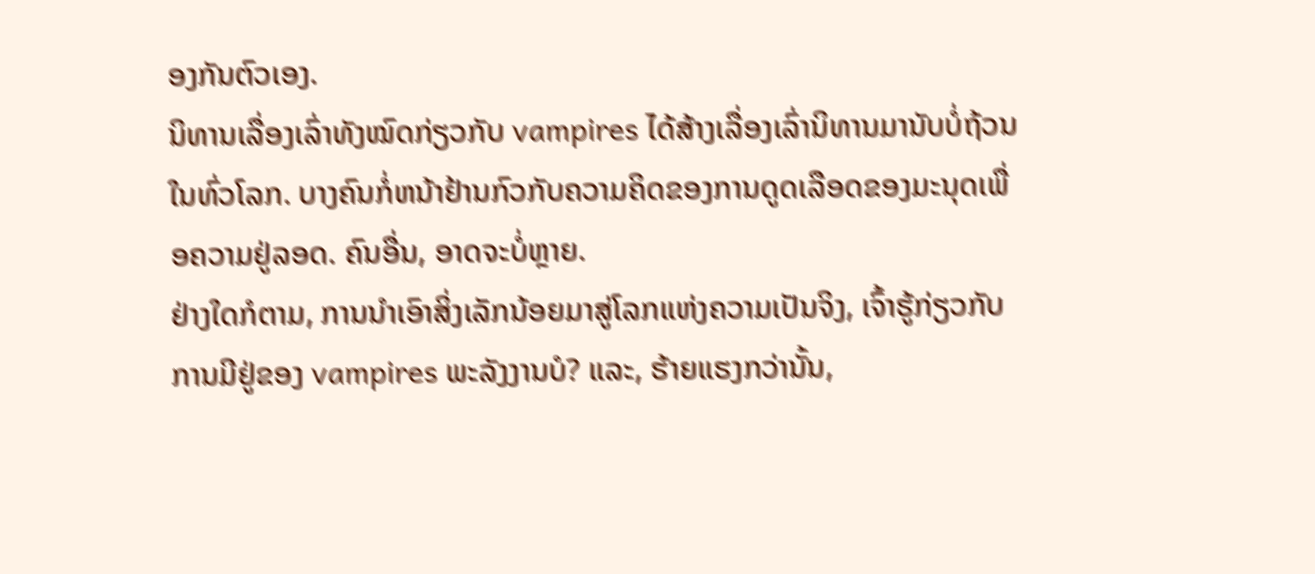ອງກັນຕົວເອງ.
ນິທານເລື່ອງເລົ່າທັງໝົດກ່ຽວກັບ vampires ໄດ້ສ້າງເລື່ອງເລົ່ານິທານມານັບບໍ່ຖ້ວນໃນທົ່ວໂລກ. ບາງຄົນກໍ່ຫນ້າຢ້ານກົວກັບຄວາມຄິດຂອງການດູດເລືອດຂອງມະນຸດເພື່ອຄວາມຢູ່ລອດ. ຄົນອື່ນ, ອາດຈະບໍ່ຫຼາຍ.
ຢ່າງໃດກໍຕາມ, ການນໍາເອົາສິ່ງເລັກນ້ອຍມາສູ່ໂລກແຫ່ງຄວາມເປັນຈິງ, ເຈົ້າຮູ້ກ່ຽວກັບການມີຢູ່ຂອງ vampires ພະລັງງານບໍ? ແລະ, ຮ້າຍແຮງກວ່ານັ້ນ,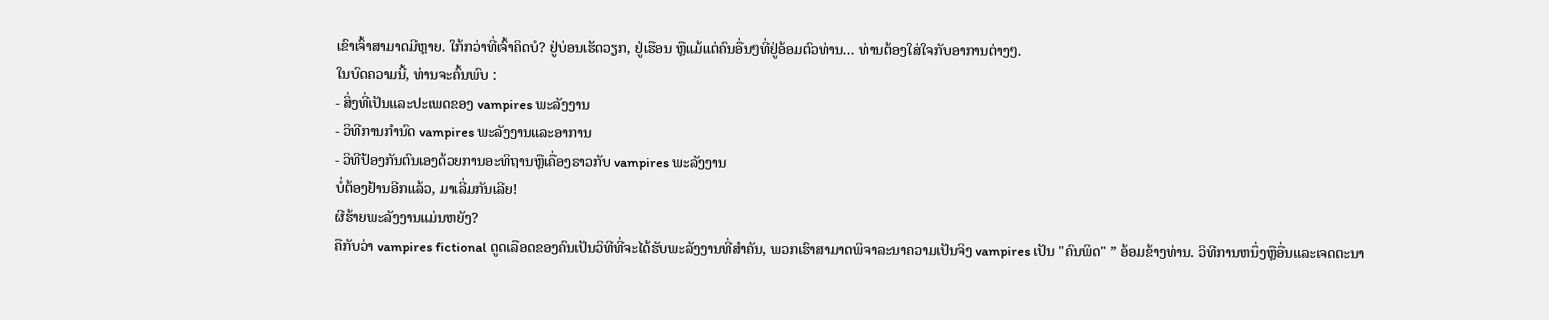ເຂົາເຈົ້າສາມາດມີຫຼາຍ. ໃກ້ກວ່າທີ່ເຈົ້າຄິດບໍ? ຢູ່ບ່ອນເຮັດວຽກ, ຢູ່ເຮືອນ ຫຼືແມ້ແຕ່ຄົນອື່ນໆທີ່ຢູ່ອ້ອມຕົວທ່ານ... ທ່ານຕ້ອງໃສ່ໃຈກັບອາການຕ່າງໆ.
ໃນບົດຄວາມນີ້, ທ່ານຈະຄົ້ນພົບ :
- ສິ່ງທີ່ເປັນແລະປະເພດຂອງ vampires ພະລັງງານ
- ວິທີການກໍານົດ vampires ພະລັງງານແລະອາການ
- ວິທີປ້ອງກັນຕົນເອງດ້ວຍການອະທິຖານຫຼືເຄື່ອງຣາວກັບ vampires ພະລັງງານ
ບໍ່ຕ້ອງຢ້ານອີກແລ້ວ, ມາເລີ່ມກັນເລີຍ!
ຜີຮ້າຍພະລັງງານແມ່ນຫຍັງ?
ຄືກັບວ່າ vampires fictional ດູດເລືອດຂອງຄົນເປັນວິທີທີ່ຈະໄດ້ຮັບພະລັງງານທີ່ສໍາຄັນ, ພວກເຮົາສາມາດພິຈາລະນາຄວາມເປັນຈິງ vampires ເປັນ "ຄົນພິດ" ” ອ້ອມຂ້າງທ່ານ. ວິທີການຫນຶ່ງຫຼືອື່ນແລະເຈດຕະນາ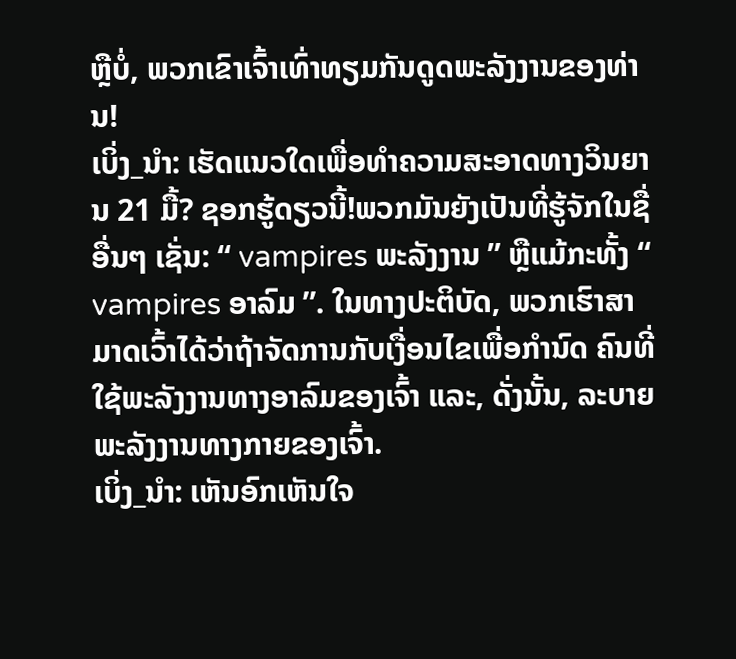ຫຼືບໍ່, ພວກເຂົາເຈົ້າເທົ່າທຽມກັນດູດພະລັງງານຂອງທ່ານ!
ເບິ່ງ_ນຳ: ເຮັດແນວໃດເພື່ອທໍາຄວາມສະອາດທາງວິນຍານ 21 ມື້? ຊອກຮູ້ດຽວນີ້!ພວກມັນຍັງເປັນທີ່ຮູ້ຈັກໃນຊື່ອື່ນໆ ເຊັ່ນ: “ vampires ພະລັງງານ ” ຫຼືແມ້ກະທັ້ງ “ vampires ອາລົມ ”. ໃນທາງປະຕິບັດ, ພວກເຮົາສາມາດເວົ້າໄດ້ວ່າຖ້າຈັດການກັບເງື່ອນໄຂເພື່ອກໍານົດ ຄົນທີ່ໃຊ້ພະລັງງານທາງອາລົມຂອງເຈົ້າ ແລະ, ດັ່ງນັ້ນ, ລະບາຍພະລັງງານທາງກາຍຂອງເຈົ້າ.
ເບິ່ງ_ນຳ: ເຫັນອົກເຫັນໃຈ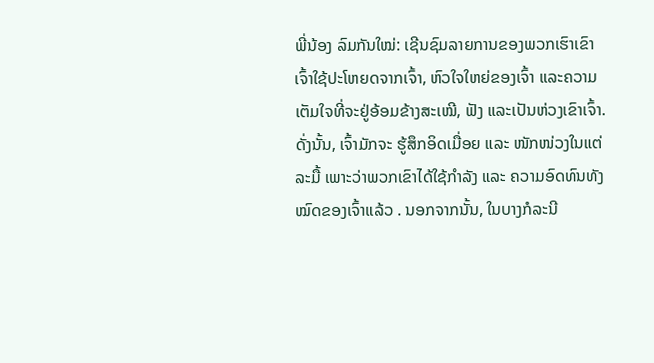ພີ່ນ້ອງ ລົມກັນໃໝ່: ເຊີນຊົມລາຍການຂອງພວກເຮົາເຂົາເຈົ້າໃຊ້ປະໂຫຍດຈາກເຈົ້າ, ຫົວໃຈໃຫຍ່ຂອງເຈົ້າ ແລະຄວາມເຕັມໃຈທີ່ຈະຢູ່ອ້ອມຂ້າງສະເໝີ, ຟັງ ແລະເປັນຫ່ວງເຂົາເຈົ້າ. ດັ່ງນັ້ນ, ເຈົ້າມັກຈະ ຮູ້ສຶກອິດເມື່ອຍ ແລະ ໜັກໜ່ວງໃນແຕ່ລະມື້ ເພາະວ່າພວກເຂົາໄດ້ໃຊ້ກຳລັງ ແລະ ຄວາມອົດທົນທັງໝົດຂອງເຈົ້າແລ້ວ . ນອກຈາກນັ້ນ, ໃນບາງກໍລະນີ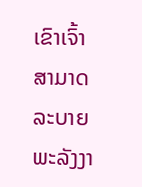ເຂົາເຈົ້າສາມາດລະບາຍພະລັງງາ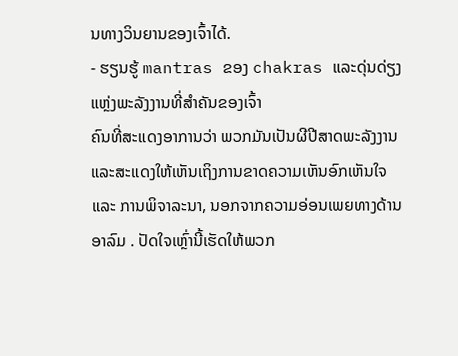ນທາງວິນຍານຂອງເຈົ້າໄດ້.
- ຮຽນຮູ້ mantras ຂອງ chakras ແລະດຸ່ນດ່ຽງແຫຼ່ງພະລັງງານທີ່ສໍາຄັນຂອງເຈົ້າ
ຄົນທີ່ສະແດງອາການວ່າ ພວກມັນເປັນຜີປີສາດພະລັງງານ ແລະສະແດງໃຫ້ເຫັນເຖິງການຂາດຄວາມເຫັນອົກເຫັນໃຈ ແລະ ການພິຈາລະນາ, ນອກຈາກຄວາມອ່ອນເພຍທາງດ້ານອາລົມ . ປັດໃຈເຫຼົ່ານີ້ເຮັດໃຫ້ພວກ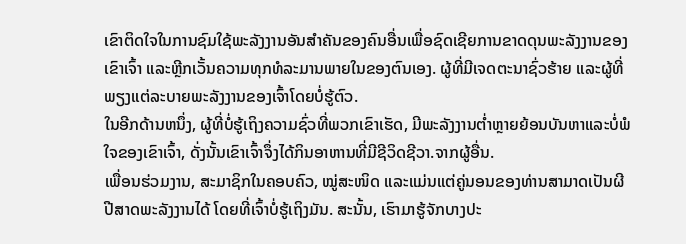ເຂົາຕິດໃຈໃນການຊົມໃຊ້ພະລັງງານອັນສຳຄັນຂອງຄົນອື່ນເພື່ອຊົດເຊີຍການຂາດດຸນພະລັງງານຂອງເຂົາເຈົ້າ ແລະຫຼີກເວັ້ນຄວາມທຸກທໍລະມານພາຍໃນຂອງຕົນເອງ. ຜູ້ທີ່ມີເຈດຕະນາຊົ່ວຮ້າຍ ແລະຜູ້ທີ່ພຽງແຕ່ລະບາຍພະລັງງານຂອງເຈົ້າໂດຍບໍ່ຮູ້ຕົວ.
ໃນອີກດ້ານຫນຶ່ງ, ຜູ້ທີ່ບໍ່ຮູ້ເຖິງຄວາມຊົ່ວທີ່ພວກເຂົາເຮັດ, ມີພະລັງງານຕໍ່າຫຼາຍຍ້ອນບັນຫາແລະບໍ່ພໍໃຈຂອງເຂົາເຈົ້າ, ດັ່ງນັ້ນເຂົາເຈົ້າຈຶ່ງໄດ້ກິນອາຫານທີ່ມີຊີວິດຊີວາ.ຈາກຜູ້ອື່ນ.
ເພື່ອນຮ່ວມງານ, ສະມາຊິກໃນຄອບຄົວ, ໝູ່ສະໜິດ ແລະແມ່ນແຕ່ຄູ່ນອນຂອງທ່ານສາມາດເປັນຜີປີສາດພະລັງງານໄດ້ ໂດຍທີ່ເຈົ້າບໍ່ຮູ້ເຖິງມັນ. ສະນັ້ນ, ເຮົາມາຮູ້ຈັກບາງປະ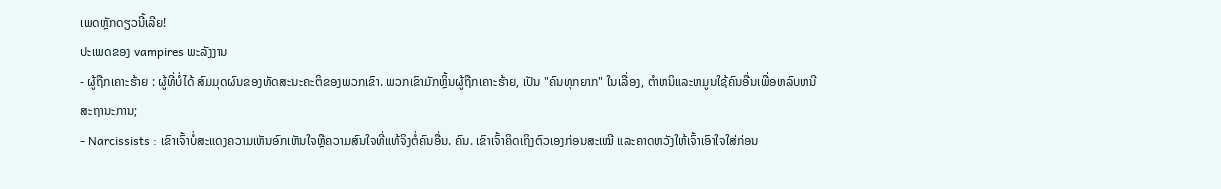ເພດຫຼັກດຽວນີ້ເລີຍ!
ປະເພດຂອງ vampires ພະລັງງານ
- ຜູ້ຖືກເຄາະຮ້າຍ : ຜູ້ທີ່ບໍ່ໄດ້ ສົມມຸດຜົນຂອງທັດສະນະຄະຕິຂອງພວກເຂົາ. ພວກເຂົາມັກຫຼິ້ນຜູ້ຖືກເຄາະຮ້າຍ, ເປັນ "ຄົນທຸກຍາກ" ໃນເລື່ອງ, ຕໍາຫນິແລະຫມູນໃຊ້ຄົນອື່ນເພື່ອຫລົບຫນີສະຖານະການ;
- Narcissists : ເຂົາເຈົ້າບໍ່ສະແດງຄວາມເຫັນອົກເຫັນໃຈຫຼືຄວາມສົນໃຈທີ່ແທ້ຈິງຕໍ່ຄົນອື່ນ. ຄົນ. ເຂົາເຈົ້າຄິດເຖິງຕົວເອງກ່ອນສະເໝີ ແລະຄາດຫວັງໃຫ້ເຈົ້າເອົາໃຈໃສ່ກ່ອນ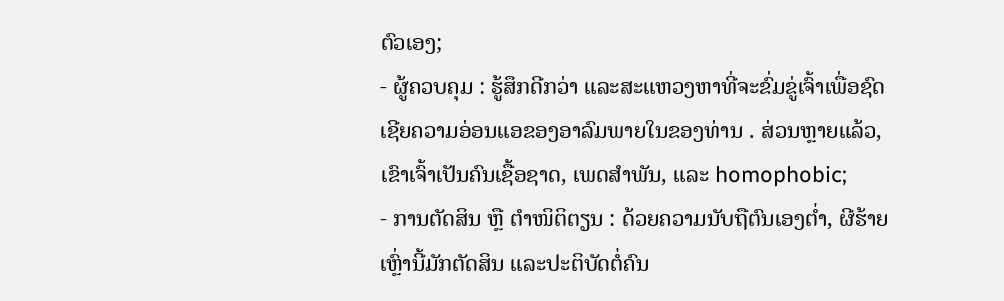ຕົວເອງ;
- ຜູ້ຄວບຄຸມ : ຮູ້ສຶກດີກວ່າ ແລະສະແຫວງຫາທີ່ຈະຂົ່ມຂູ່ເຈົ້າເພື່ອຊົດເຊີຍຄວາມອ່ອນແອຂອງອາລົມພາຍໃນຂອງທ່ານ . ສ່ວນຫຼາຍແລ້ວ, ເຂົາເຈົ້າເປັນຄົນເຊື້ອຊາດ, ເພດສຳພັນ, ແລະ homophobic;
- ການຕັດສິນ ຫຼື ຕຳໜິຕິຕຽນ : ດ້ວຍຄວາມນັບຖືຕົນເອງຕໍ່າ, ຜີຮ້າຍເຫຼົ່ານີ້ມັກຕັດສິນ ແລະປະຕິບັດຕໍ່ຄົນ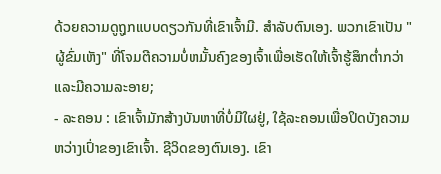ດ້ວຍຄວາມດູຖູກແບບດຽວກັນທີ່ເຂົາເຈົ້າມີ. ສໍາລັບຕົນເອງ. ພວກເຂົາເປັນ "ຜູ້ຂົ່ມເຫັງ" ທີ່ໂຈມຕີຄວາມບໍ່ຫມັ້ນຄົງຂອງເຈົ້າເພື່ອເຮັດໃຫ້ເຈົ້າຮູ້ສຶກຕ່ຳກວ່າແລະມີຄວາມລະອາຍ;
- ລະຄອນ : ເຂົາເຈົ້າມັກສ້າງບັນຫາທີ່ບໍ່ມີໃຜຢູ່, ໃຊ້ລະຄອນເພື່ອປິດບັງຄວາມຫວ່າງເປົ່າຂອງເຂົາເຈົ້າ. ຊີວິດຂອງຕົນເອງ. ເຂົາ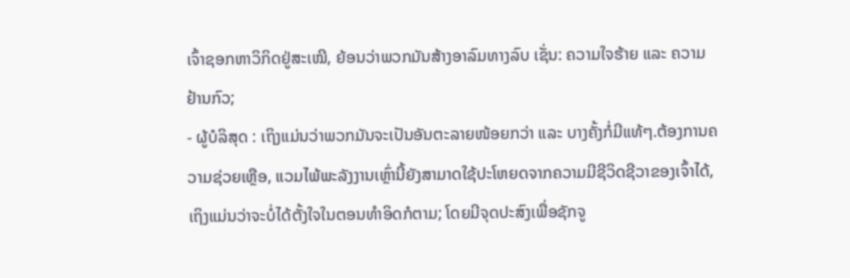ເຈົ້າຊອກຫາວິກິດຢູ່ສະເໝີ, ຍ້ອນວ່າພວກມັນສ້າງອາລົມທາງລົບ ເຊັ່ນ: ຄວາມໃຈຮ້າຍ ແລະ ຄວາມຢ້ານກົວ;
- ຜູ້ບໍລິສຸດ : ເຖິງແມ່ນວ່າພວກມັນຈະເປັນອັນຕະລາຍໜ້ອຍກວ່າ ແລະ ບາງຄັ້ງກໍ່ມີແທ້ໆ.ຕ້ອງການຄວາມຊ່ວຍເຫຼືອ, ແວມໄພ້ພະລັງງານເຫຼົ່ານີ້ຍັງສາມາດໃຊ້ປະໂຫຍດຈາກຄວາມມີຊີວິດຊີວາຂອງເຈົ້າໄດ້, ເຖິງແມ່ນວ່າຈະບໍ່ໄດ້ຕັ້ງໃຈໃນຕອນທຳອິດກໍຕາມ; ໂດຍມີຈຸດປະສົງເພື່ອຊັກຈູ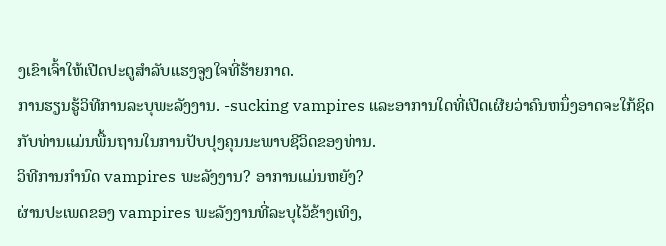ງເຂົາເຈົ້າໃຫ້ເປີດປະຕູສໍາລັບແຮງຈູງໃຈທີ່ຮ້າຍກາດ.
ການຮຽນຮູ້ວິທີການລະບຸພະລັງງານ. -sucking vampires ແລະອາການໃດທີ່ເປີດເຜີຍວ່າຄົນຫນຶ່ງອາດຈະໃກ້ຊິດກັບທ່ານແມ່ນພື້ນຖານໃນການປັບປຸງຄຸນນະພາບຊີວິດຂອງທ່ານ.
ວິທີການກໍານົດ vampires ພະລັງງານ? ອາການແມ່ນຫຍັງ?
ຜ່ານປະເພດຂອງ vampires ພະລັງງານທີ່ລະບຸໄວ້ຂ້າງເທິງ,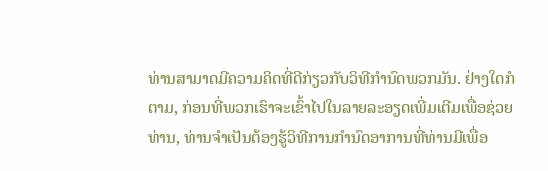ທ່ານສາມາດມີຄວາມຄິດທີ່ດີກ່ຽວກັບວິທີກໍານົດພວກມັນ. ຢ່າງໃດກໍຕາມ, ກ່ອນທີ່ພວກເຮົາຈະເຂົ້າໄປໃນລາຍລະອຽດເພີ່ມເຕີມເພື່ອຊ່ວຍທ່ານ, ທ່ານຈໍາເປັນຕ້ອງຮູ້ວິທີການກໍານົດອາການທີ່ທ່ານມີເພື່ອ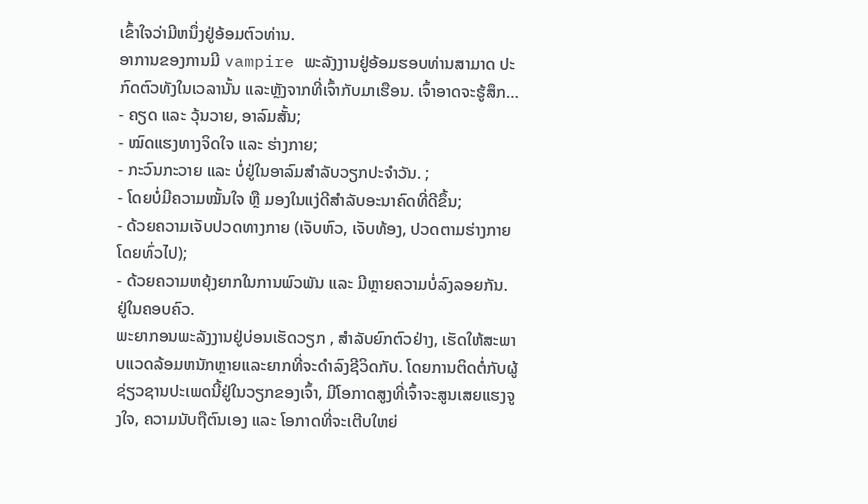ເຂົ້າໃຈວ່າມີຫນຶ່ງຢູ່ອ້ອມຕົວທ່ານ.
ອາການຂອງການມີ vampire ພະລັງງານຢູ່ອ້ອມຮອບທ່ານສາມາດ ປະກົດຕົວທັງໃນເວລານັ້ນ ແລະຫຼັງຈາກທີ່ເຈົ້າກັບມາເຮືອນ. ເຈົ້າອາດຈະຮູ້ສຶກ…
- ຄຽດ ແລະ ວຸ້ນວາຍ, ອາລົມສັ້ນ;
- ໝົດແຮງທາງຈິດໃຈ ແລະ ຮ່າງກາຍ;
- ກະວົນກະວາຍ ແລະ ບໍ່ຢູ່ໃນອາລົມສຳລັບວຽກປະຈຳວັນ. ;
- ໂດຍບໍ່ມີຄວາມໝັ້ນໃຈ ຫຼື ມອງໃນແງ່ດີສຳລັບອະນາຄົດທີ່ດີຂຶ້ນ;
- ດ້ວຍຄວາມເຈັບປວດທາງກາຍ (ເຈັບຫົວ, ເຈັບທ້ອງ, ປວດຕາມຮ່າງກາຍໂດຍທົ່ວໄປ);
- ດ້ວຍຄວາມຫຍຸ້ງຍາກໃນການພົວພັນ ແລະ ມີຫຼາຍຄວາມບໍ່ລົງລອຍກັນ. ຢູ່ໃນຄອບຄົວ.
ພະຍາກອນພະລັງງານຢູ່ບ່ອນເຮັດວຽກ , ສໍາລັບຍົກຕົວຢ່າງ, ເຮັດໃຫ້ສະພາບແວດລ້ອມຫນັກຫຼາຍແລະຍາກທີ່ຈະດໍາລົງຊີວິດກັບ. ໂດຍການຕິດຕໍ່ກັບຜູ້ຊ່ຽວຊານປະເພດນີ້ຢູ່ໃນວຽກຂອງເຈົ້າ, ມີໂອກາດສູງທີ່ເຈົ້າຈະສູນເສຍແຮງຈູງໃຈ, ຄວາມນັບຖືຕົນເອງ ແລະ ໂອກາດທີ່ຈະເຕີບໃຫຍ່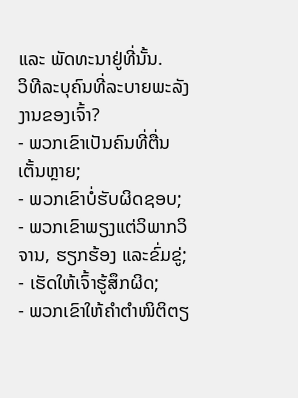ແລະ ພັດທະນາຢູ່ທີ່ນັ້ນ.
ວິທີລະບຸຄົນທີ່ລະບາຍພະລັງງານຂອງເຈົ້າ?
- ພວກເຂົາເປັນຄົນທີ່ຕື່ນເຕັ້ນຫຼາຍ;
- ພວກເຂົາບໍ່ຮັບຜິດຊອບ;
- ພວກເຂົາພຽງແຕ່ວິພາກວິຈານ, ຮຽກຮ້ອງ ແລະຂົ່ມຂູ່;
- ເຮັດໃຫ້ເຈົ້າຮູ້ສຶກຜິດ;
- ພວກເຂົາໃຫ້ຄຳຕຳໜິຕິຕຽ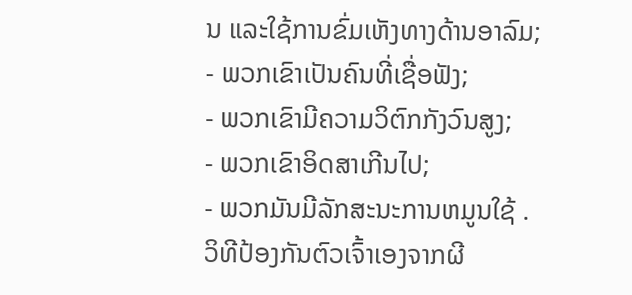ນ ແລະໃຊ້ການຂົ່ມເຫັງທາງດ້ານອາລົມ;
- ພວກເຂົາເປັນຄົນທີ່ເຊື່ອຟັງ;
- ພວກເຂົາມີຄວາມວິຕົກກັງວົນສູງ;
- ພວກເຂົາອິດສາເກີນໄປ;
- ພວກມັນມີລັກສະນະການຫມູນໃຊ້ .
ວິທີປ້ອງກັນຕົວເຈົ້າເອງຈາກຜີ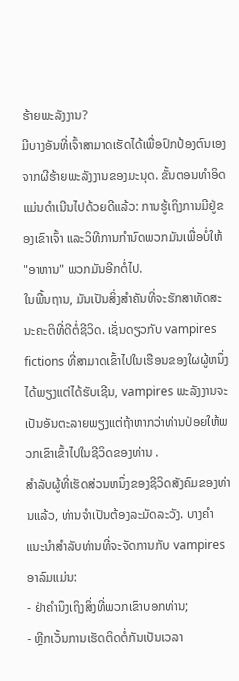ຮ້າຍພະລັງງານ?
ມີບາງອັນທີ່ເຈົ້າສາມາດເຮັດໄດ້ເພື່ອປົກປ້ອງຕົນເອງຈາກຜີຮ້າຍພະລັງງານຂອງມະນຸດ. ຂັ້ນຕອນທໍາອິດແມ່ນດໍາເນີນໄປດ້ວຍດີແລ້ວ: ການຮູ້ເຖິງການມີຢູ່ຂອງເຂົາເຈົ້າ ແລະວິທີການກໍານົດພວກມັນເພື່ອບໍ່ໃຫ້ "ອາຫານ" ພວກມັນອີກຕໍ່ໄປ.
ໃນພື້ນຖານ, ມັນເປັນສິ່ງສໍາຄັນທີ່ຈະຮັກສາທັດສະນະຄະຕິທີ່ດີຕໍ່ຊີວິດ. ເຊັ່ນດຽວກັບ vampires fictions ທີ່ສາມາດເຂົ້າໄປໃນເຮືອນຂອງໃຜຜູ້ຫນຶ່ງໄດ້ພຽງແຕ່ໄດ້ຮັບເຊີນ, vampires ພະລັງງານຈະເປັນອັນຕະລາຍພຽງແຕ່ຖ້າຫາກວ່າທ່ານປ່ອຍໃຫ້ພວກເຂົາເຂົ້າໄປໃນຊີວິດຂອງທ່ານ .
ສໍາລັບຜູ້ທີ່ເຮັດສ່ວນຫນຶ່ງຂອງຊີວິດສັງຄົມຂອງທ່ານແລ້ວ, ທ່ານຈໍາເປັນຕ້ອງລະມັດລະວັງ. ບາງຄໍາແນະນໍາສໍາລັບທ່ານທີ່ຈະຈັດການກັບ vampires ອາລົມແມ່ນ:
- ຢ່າຄໍານຶງເຖິງສິ່ງທີ່ພວກເຂົາບອກທ່ານ;
- ຫຼີກເວັ້ນການເຮັດຕິດຕໍ່ກັນເປັນເວລາ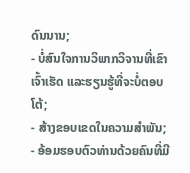ດົນນານ;
- ບໍ່ສົນໃຈການວິພາກວິຈານທີ່ເຂົາເຈົ້າເຮັດ ແລະຮຽນຮູ້ທີ່ຈະບໍ່ຕອບໂຕ້;
- ສ້າງຂອບເຂດໃນຄວາມສຳພັນ;
- ອ້ອມຮອບຕົວທ່ານດ້ວຍຄົນທີ່ມີ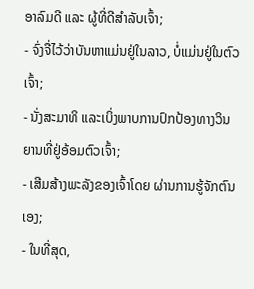ອາລົມດີ ແລະ ຜູ້ທີ່ດີສຳລັບເຈົ້າ;
- ຈົ່ງຈື່ໄວ້ວ່າບັນຫາແມ່ນຢູ່ໃນລາວ, ບໍ່ແມ່ນຢູ່ໃນຕົວເຈົ້າ;
- ນັ່ງສະມາທິ ແລະເບິ່ງພາບການປົກປ້ອງທາງວິນຍານທີ່ຢູ່ອ້ອມຕົວເຈົ້າ;
- ເສີມສ້າງພະລັງຂອງເຈົ້າໂດຍ ຜ່ານການຮູ້ຈັກຕົນເອງ;
- ໃນທີ່ສຸດ,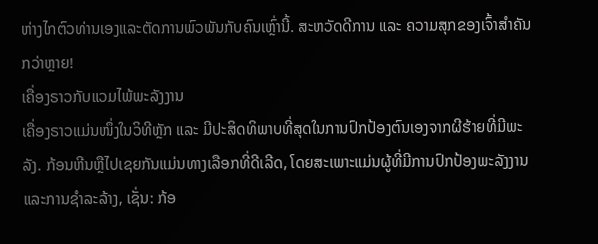ຫ່າງໄກຕົວທ່ານເອງແລະຕັດການພົວພັນກັບຄົນເຫຼົ່ານີ້. ສະຫວັດດີການ ແລະ ຄວາມສຸກຂອງເຈົ້າສຳຄັນກວ່າຫຼາຍ!
ເຄື່ອງຣາວກັບແວມໄພ້ພະລັງງານ
ເຄື່ອງຣາວແມ່ນໜຶ່ງໃນວິທີຫຼັກ ແລະ ມີປະສິດທິພາບທີ່ສຸດໃນການປົກປ້ອງຕົນເອງຈາກຜີຮ້າຍທີ່ມີພະລັງ. ກ້ອນຫີນຫຼືໄປເຊຍກັນແມ່ນທາງເລືອກທີ່ດີເລີດ, ໂດຍສະເພາະແມ່ນຜູ້ທີ່ມີການປົກປ້ອງພະລັງງານແລະການຊໍາລະລ້າງ, ເຊັ່ນ: ກ້ອ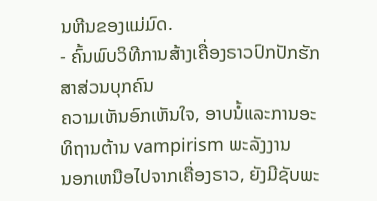ນຫີນຂອງແມ່ມົດ.
- ຄົ້ນພົບວິທີການສ້າງເຄື່ອງຣາວປົກປັກຮັກສາສ່ວນບຸກຄົນ
ຄວາມເຫັນອົກເຫັນໃຈ, ອາບນ້ໍແລະການອະທິຖານຕ້ານ vampirism ພະລັງງານ
ນອກເຫນືອໄປຈາກເຄື່ອງຣາວ, ຍັງມີຊັບພະ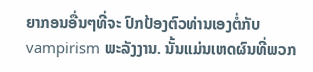ຍາກອນອື່ນໆທີ່ຈະ ປົກປ້ອງຕົວທ່ານເອງຕໍ່ກັບ vampirism ພະລັງງານ. ນັ້ນແມ່ນເຫດຜົນທີ່ພວກ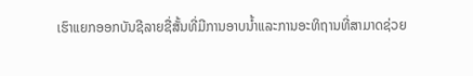ເຮົາແຍກອອກບັນຊີລາຍຊື່ສັ້ນທີ່ມີການອາບນ້ຳແລະການອະທິຖານທີ່ສາມາດຊ່ວຍ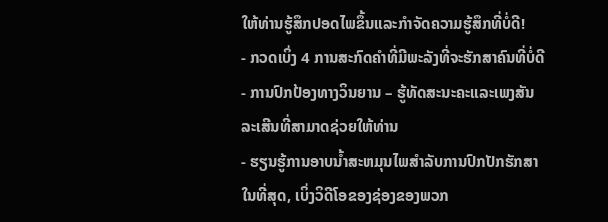ໃຫ້ທ່ານຮູ້ສຶກປອດໄພຂຶ້ນແລະກໍາຈັດຄວາມຮູ້ສຶກທີ່ບໍ່ດີ!
- ກວດເບິ່ງ 4 ການສະກົດຄໍາທີ່ມີພະລັງທີ່ຈະຮັກສາຄົນທີ່ບໍ່ດີ
- ການປົກປ້ອງທາງວິນຍານ – ຮູ້ທັດສະນະຄະແລະເພງສັນລະເສີນທີ່ສາມາດຊ່ວຍໃຫ້ທ່ານ
- ຮຽນຮູ້ການອາບນ້ຳສະຫມຸນໄພສໍາລັບການປົກປັກຮັກສາ
ໃນທີ່ສຸດ, ເບິ່ງວິດີໂອຂອງຊ່ອງຂອງພວກ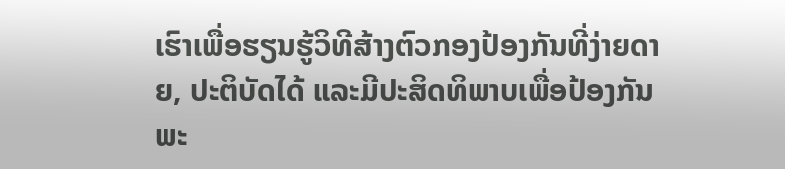ເຮົາເພື່ອຮຽນຮູ້ວິທີສ້າງຕົວກອງປ້ອງກັນທີ່ງ່າຍດາຍ, ປະຕິບັດໄດ້ ແລະມີປະສິດທິພາບເພື່ອປ້ອງກັນພະ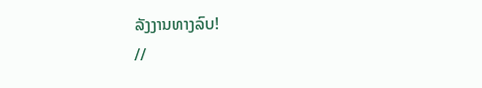ລັງງານທາງລົບ!
//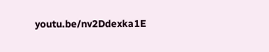youtu.be/nv2Ddexka1E